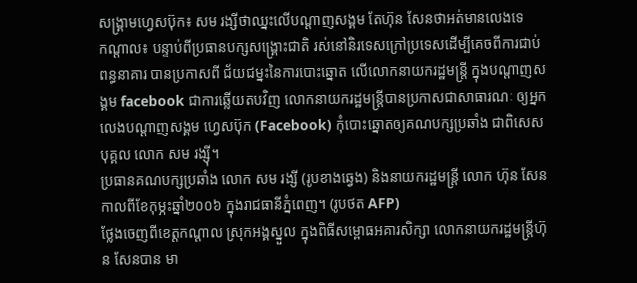សង្គ្រាមហ្វេសប៊ុក៖ សម រង្សីថាឈ្នះលើបណ្ដាញសង្គម តែហ៊ុន សែនថាអត់មានលេងទេ
កណ្តាល៖ បន្ទាប់ពីប្រធានបក្សសង្គ្រោះជាតិ រស់នៅនិរទេសក្រៅប្រទេសដើម្បីគេចពីការជាប់ពន្ធនាគារ បានប្រកាសពី ជ័យជម្នះនៃការបោះឆ្នោត លើលោកនាយករដ្ឋមន្ត្រី ក្នុងបណ្តាញសង្គម facebook ជាការឆ្លើយតបវិញ លោកនាយករដ្ឋមន្ត្រីបានប្រកាសជាសាធារណៈ ឲ្យអ្នកលេងបណ្តាញសង្គម ហ្វេសប៊ុក (Facebook) កុំបោះឆ្នោតឲ្យគណបក្សប្រឆាំង ជាពិសេសបុគ្គល លោក សម រង្ស៊ី។
ប្រធានគណបក្សប្រឆាំង លោក សម រង្សី (រូបខាងឆ្វេង) និងនាយករដ្ឋមន្ត្រី លោក ហ៊ុន សែន កាលពីខែកុម្ភះឆ្នាំ២០០៦ ក្នុងរាជធានីភ្នំពេញ។ (រូបថត AFP)
ថ្លែងចេញពីខេត្តកណ្តាល ស្រុកអង្គស្នួល ក្នុងពិធីសម្ពោធអគារសិក្សា លោកនាយករដ្ឋមន្ត្រីហ៊ុន សែនបាន មា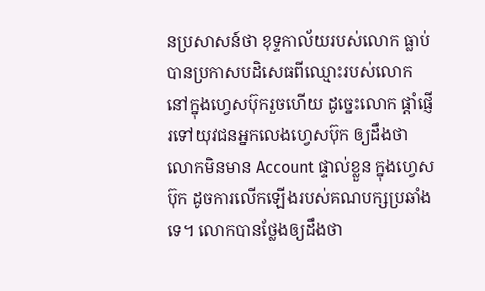នប្រសាសន៍ថា ខុទ្ទកាល័យរបស់លោក ធ្លាប់បានប្រកាសបដិសេធពីឈ្មោះរបស់លោក នៅក្នុងហ្វេសប៊ុករួចហើយ ដូច្នេះលោក ផ្តាំផ្ញើរទៅយុវជនអ្នកលេងហ្វេសប៊ុក ឲ្យដឹងថា លោកមិនមាន Account ផ្ទាល់ខ្លួន ក្នុងហ្វេសប៊ុក ដូចការលើកឡើងរបស់គណបក្សប្រឆាំងទេ។ លោកបានថ្លែងឲ្យដឹងថា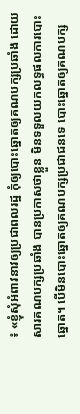៖ «ខ្ញុំសុំអំពាវនាវឲ្យប្រជាពលរដ្ឋ កុំឲ្យបោះឆ្នោតឲ្យគណបក្សប្រឆាំង ដោយសារគណបក្សប្រឆាំង បានប្រកាសថាខ្លួន មិនទទួលយកលទ្ធផលការបោះឆ្នោត។ បើមិនបោះឆ្នោតឲ្យគណបក្សប្រជាជនទេ បោះឆ្នោតឲ្យគណបក្ស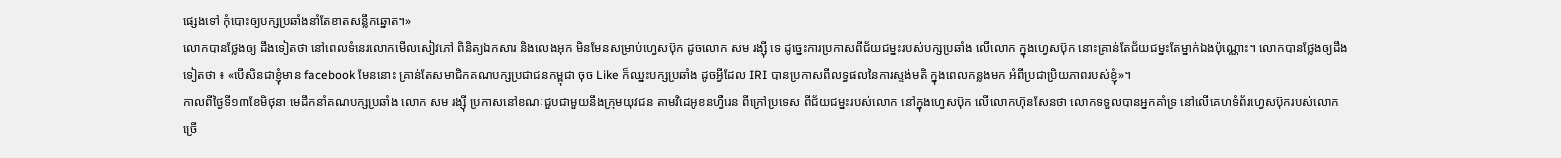ផ្សេងទៅ កុំបោះឲ្យបក្សប្រឆាំងនាំតែខាតសន្លឹកឆ្នោត។»
លោកបានថ្លែងឲ្យ ដឹងទៀតថា នៅពេលទំនេរលោកមើលសៀវភៅ ពិនិត្យឯកសារ និងលេងអុក មិនមែនសម្រាប់ហ្វេសប៊ុក ដូចលោក សម រង្ស៊ី ទេ ដូច្នេះការប្រកាសពីជ័យជម្នះរបស់បក្សប្រឆាំង លើលោក ក្នុងហ្វេសប៊ុក នោះគ្រាន់តែជ័យជម្នះតែម្នាក់ឯងប៉ុណ្ណោះ។ លោកបានថ្លែងឲ្យដឹងទៀតថា ៖ «បើសិនជាខ្ញុំមាន facebook មែននោះ គ្រាន់តែសមាជិកគណបក្សប្រជាជនកម្ពុជា ចុច Like ក៏ឈ្នះបក្សប្រឆាំង ដូចអ្វីដែល IRI បានប្រកាសពីលទ្ធផលនៃការស្ទង់មតិ ក្នុងពេលកន្លងមក អំពីប្រជាប្រិយភាពរបស់ខ្ញុំ»។
កាលពីថ្ងៃទី១៣ខែមិថុនា មេដឹកនាំគណបក្សប្រឆាំង លោក សម រង្ស៊ី ប្រកាសនៅខណៈជួបជាមួយនឹងក្រុមយុវជន តាមវិដេអូខនហ្វឺរេន ពីក្រៅប្រទេស ពីជ័យជម្នះរបស់លោក នៅក្នុងហ្វេសប៊ុក លើលោកហ៊ុនសែនថា លោកទទួលបានអ្នកគាំទ្រ នៅលើគេហទំព័រហ្វេសប៊ុករបស់លោកច្រើ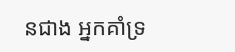នជាង អ្នកគាំទ្រ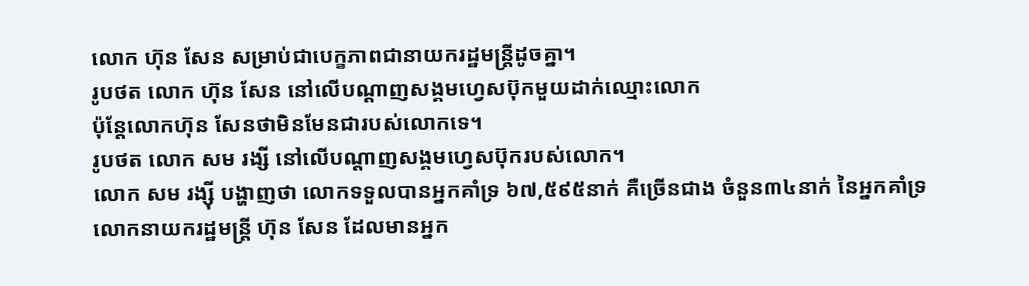លោក ហ៊ុន សែន សម្រាប់ជាបេក្ខភាពជានាយករដ្ឋមន្ត្រីដូចគ្នា។
រូបថត លោក ហ៊ុន សែន នៅលើបណ្ដាញសង្គមហ្វេសប៊ុកមួយដាក់ឈ្មោះលោក
ប៉ុន្តែលោកហ៊ុន សែនថាមិនមែនជារបស់លោកទេ។
រូបថត លោក សម រង្សី នៅលើបណ្ដាញសង្គមហ្វេសប៊ុករបស់លោក។
លោក សម រង្ស៊ី បង្ហាញថា លោកទទួលបានអ្នកគាំទ្រ ៦៧,៥៩៥នាក់ គឺច្រើនជាង ចំនួន៣៤នាក់ នៃអ្នកគាំទ្រលោកនាយករដ្ឋមន្ត្រី ហ៊ុន សែន ដែលមានអ្នក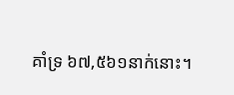គាំទ្រ ៦៧,៥៦១នាក់នោះ។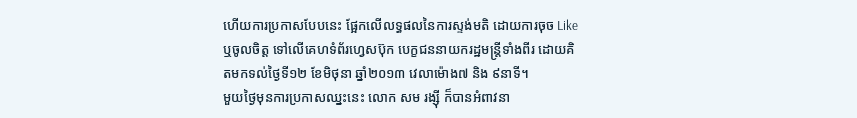ហើយការប្រកាសបែបនេះ ផ្អែកលើលទ្ធផលនៃការស្ទង់មតិ ដោយការចុច Like ឬចូលចិត្ត ទៅលើគេហទំព័រហ្វេសប៊ុក បេក្ខជននាយករដ្ឋមន្ត្រីទាំងពីរ ដោយគិតមកទល់ថ្ងៃទី១២ ខែមិថុនា ឆ្នាំ២០១៣ វេលាម៉ោង៧ និង ៩នាទី។
មួយថ្ងៃមុនការប្រកាសឈ្នះនេះ លោក សម រង្ស៊ី ក៏បានអំពាវនា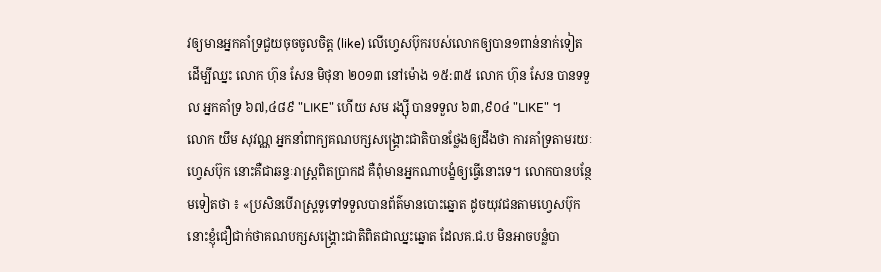វឲ្យមានអ្នកគាំទ្រជួយចុចចូលចិត្ត (like) លើហ្វេសប៊ុករបស់លោកឲ្យបាន១ពាន់នាក់ទៀត ដើម្បីឈ្នះ លោក ហ៊ុន សែន មិថុនា ២០១៣ នៅម៉ោង ១៥:៣៥ លោក ហ៊ុន សែន បានទទួល អ្នកគាំទ្រ ៦៧,៤៨៩ "LIKE" ហើយ សម រង្ស៊ី បានទទួល ៦៣,៩០៤ "LIKE" ។
លោក យឹម សុវណ្ណ អ្នកនាំពាក្យគណបក្សសង្គ្រោះជាតិបានថ្លែងឲ្យដឹងថា ការគាំទ្រតាមរយៈហ្វេសប៊ុក នោះគឺជាឆន្ទៈរាស្ត្រពិតប្រាកដ គឺពុំមានអ្នកណាបង្ខំឲ្យធ្វើនោះទេ។ លោកបានបន្ថែមទៀតថា ៖ «ប្រសិនបើរាស្ត្រទូទៅទទួលបានព័ត៌មានបោះឆ្នោត ដូចយុវជនតាមហ្វេសប៊ុក នោះខ្ញុំជឿជាក់ថាគណបក្សសង្គ្រោះជាតិពិតជាឈ្នះឆ្នោត ដែលគ.ជ.ប មិនអាចបន្លំបា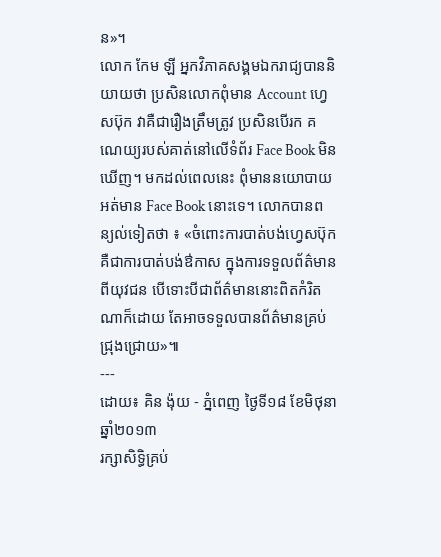ន»។
លោក កែម ឡី អ្នកវិភាគសង្គមឯករាជ្យបាននិយាយថា ប្រសិនលោកពុំមាន Account ហ្វេសប៊ុក វាគឺជារឿងត្រឹមត្រូវ ប្រសិនបើរក គណេយ្យរបស់គាត់នៅលើទំព័រ Face Book មិនឃើញ។ មកដល់ពេលនេះ ពុំមាននយោបាយអត់មាន Face Book នោះទេ។ លោកបានពន្យល់ទៀតថា ៖ «ចំពោះការបាត់បង់ហ្វេសប៊ុក គឺជាការបាត់បង់ឳកាស ក្នុងការទទួលព័ត៌មានពីយុវជន បើទោះបីជាព័ត៌មាននោះពិតកំរិតណាក៏ដោយ តែអាចទទួលបានព័ត៌មានគ្រប់ជ្រុងជ្រោយ»៕
---
ដោយ៖ គិន ង៉ុយ - ភ្នំពេញ ថ្ងៃទី១៨ ខែមិថុនា ឆ្នាំ២០១៣
រក្សាសិទ្ធិគ្រប់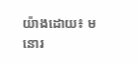យ៉ាងដោយ៖ មនោរ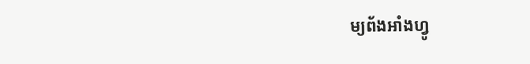ម្យព័ងអាំងហ្វូ